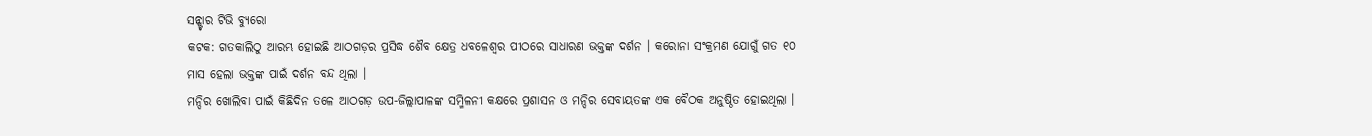ସନ୍ଷ୍ଟାର ଟିଭି ବ୍ୟୁରୋ
କଟକ: ଗତକାଲିଠୁ ଆରମ୍ଭ ହୋଇଛି ଆଠଗଡ଼ର ପ୍ରସିଦ୍ଧ ଶୈବ କ୍ଷେତ୍ର ଧବଳେଶ୍ବର ପୀଠରେ ସାଧାରଣ ଭକ୍ତଙ୍କ ଦର୍ଶନ । କରୋନା ସଂକ୍ରମଣ ଯୋଗୁଁ ଗତ ୧୦ ମାସ ହେଲା ଭକ୍ତଙ୍କ ପାଇଁ ଦର୍ଶନ ବନ୍ଦ ଥିଲା ।
ମନ୍ଦିର ଖୋଲିବା ପାଇଁ କିଛିଦିନ ତଳେ ଆଠଗଡ଼ ଉପ-ଜିଲ୍ଲାପାଳଙ୍କ ସମ୍ମିଳନୀ କକ୍ଷରେ ପ୍ରଶାସନ ଓ ମନ୍ଦିର ସେବାୟତଙ୍କ ଏକ ବୈଠକ ଅନୁଷ୍ଠିତ ହୋଇଥିଲା ।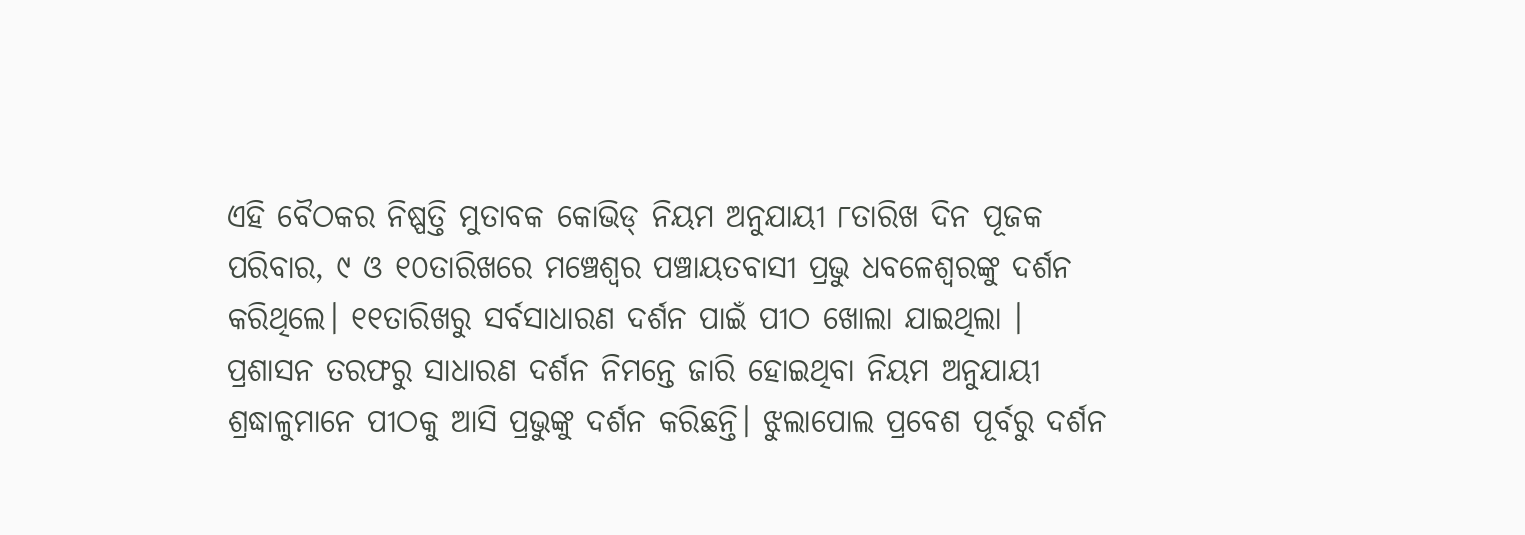ଏହି ବୈଠକର ନିଷ୍ପତ୍ତି ମୁତାବକ କୋଭିଡ୍ ନିୟମ ଅନୁଯାୟୀ ୮ତାରିଖ ଦିନ ପୂଜକ ପରିବାର, ୯ ଓ ୧୦ତାରିଖରେ ମଞ୍ଚେଶ୍ୱର ପଞ୍ଚାୟତବାସୀ ପ୍ରଭୁ ଧବଳେଶ୍ୱରଙ୍କୁ ଦର୍ଶନ କରିଥିଲେ। ୧୧ତାରିଖରୁ ସର୍ବସାଧାରଣ ଦର୍ଶନ ପାଇଁ ପୀଠ ଖୋଲା ଯାଇଥିଲା ।
ପ୍ରଶାସନ ତରଫରୁ ସାଧାରଣ ଦର୍ଶନ ନିମନ୍ତେ ଜାରି ହୋଇଥିବା ନିୟମ ଅନୁଯାୟୀ ଶ୍ରଦ୍ଧାଳୁମାନେ ପୀଠକୁ ଆସି ପ୍ରଭୁଙ୍କୁ ଦର୍ଶନ କରିଛନ୍ତି। ଝୁଲାପୋଲ ପ୍ରବେଶ ପୂର୍ବରୁ ଦର୍ଶନ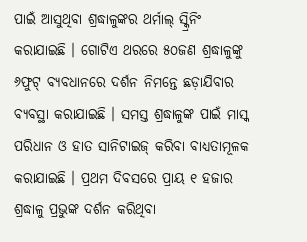ପାଇଁ ଆସୁଥିବା ଶ୍ରଦ୍ଧାଳୁଙ୍କର ଥର୍ମାଲ୍ ସ୍କ୍ରିନିଂ କରାଯାଇଛି । ଗୋଟିଏ ଥରରେ ୫୦ଜଣ ଶ୍ରଦ୍ଧାଳୁଙ୍କୁ ୬ଫୁଟ୍ ବ୍ୟବଧାନରେ ଦର୍ଶନ ନିମନ୍ତେ ଛଡ଼ାଯିବାର ବ୍ୟବସ୍ଥା କରାଯାଇଛି । ସମସ୍ତ ଶ୍ରଦ୍ଧାଳୁଙ୍କ ପାଇଁ ମାସ୍କ ପରିଧାନ ଓ ହାତ ସାନିଟାଇଜ୍ କରିବା ବାଧ୍ୟତାମୂଳକ କରାଯାଇଛି । ପ୍ରଥମ ଦିବସରେ ପ୍ରାୟ ୧ ହଜାର ଶ୍ରଦ୍ଧାଳୁ ପ୍ରଭୁଙ୍କ ଦର୍ଶନ କରିଥିବା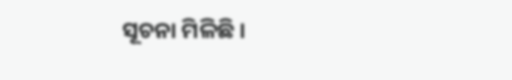ସୂଚନା ମିଳିଛି ।